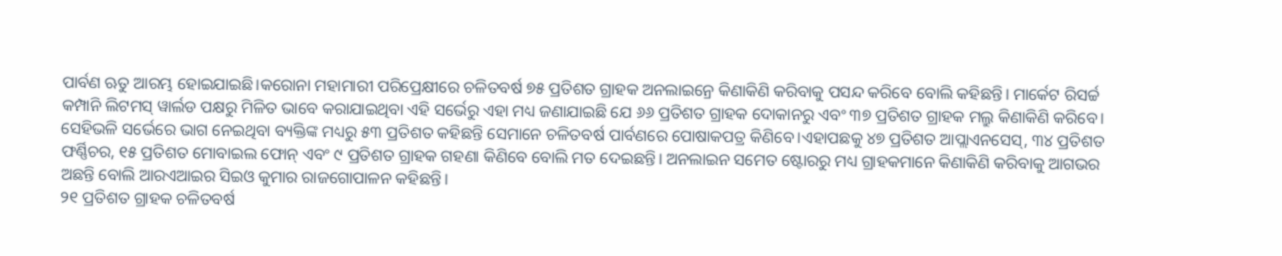ପାର୍ବଣ ଋତୁ ଆରମ୍ଭ ହୋଇଯାଇଛି।କରୋନା ମହାମାରୀ ପରିପ୍ରେକ୍ଷୀରେ ଚଳିତବର୍ଷ ୭୫ ପ୍ରତିଶତ ଗ୍ରାହକ ଅନଲାଇନ୍ରେ କିଣାକିଣି କରିବାକୁ ପସନ୍ଦ କରିବେ ବୋଲି କହିଛନ୍ତି। ମାର୍କେଟ ରିସର୍ଚ୍ଚ କମ୍ପାନି ଲିଟମସ୍ ୱାର୍ଲଡ ପକ୍ଷରୁ ମିଳିତ ଭାବେ କରାଯାଇଥିବା ଏହି ସର୍ଭେରୁ ଏହା ମଧ୍ୟ ଜଣାଯାଇଛି ଯେ ୬୬ ପ୍ରତିଶତ ଗ୍ରାହକ ଦୋକାନରୁ ଏବଂ ୩୭ ପ୍ରତିଶତ ଗ୍ରାହକ ମଲ୍ରୁ କିଣାକିଣି କରିବେ। ସେହିଭଳି ସର୍ଭେରେ ଭାଗ ନେଇଥିବା ବ୍ୟକ୍ତିଙ୍କ ମଧ୍ୟରୁ ୫୩ ପ୍ରତିଶତ କହିଛନ୍ତି ସେମାନେ ଚଳିତବର୍ଷ ପାର୍ବଣରେ ପୋଷାକପତ୍ର କିଣିବେ।ଏହାପଛକୁ ୪୭ ପ୍ରତିଶତ ଆପ୍ଲାଏନସେସ୍, ୩୪ ପ୍ରତିଶତ ଫର୍ଣ୍ଣିଚର, ୧୫ ପ୍ରତିଶତ ମୋବାଇଲ ଫୋନ୍ ଏବଂ ୯ ପ୍ରତିଶତ ଗ୍ରାହକ ଗହଣା କିଣିବେ ବୋଲି ମତ ଦେଇଛନ୍ତି। ଅନଲାଇନ ସମେତ ଷ୍ଟୋରରୁ ମଧ୍ୟ ଗ୍ରାହକମାନେ କିଣାକିଣି କରିବାକୁ ଆଗଭର ଅଛନ୍ତି ବୋଲି ଆରଏଆଇର ସିଇଓ କୁମାର ରାଜଗୋପାଳନ କହିଛନ୍ତି।
୨୧ ପ୍ରତିଶତ ଗ୍ରାହକ ଚଳିତବର୍ଷ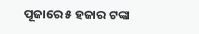ପୂଜାରେ ୫ ହଜାର ଟଙ୍କା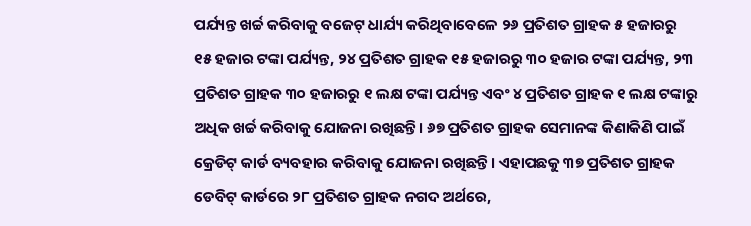ପର୍ଯ୍ୟନ୍ତ ଖର୍ଚ୍ଚ କରିବାକୁ ବଜେଟ୍ ଧାର୍ଯ୍ୟ କରିଥିବାବେଳେ ୨୬ ପ୍ରତିଶତ ଗ୍ରାହକ ୫ ହଜାରରୁ ୧୫ ହଜାର ଟଙ୍କା ପର୍ଯ୍ୟନ୍ତ, ୨୪ ପ୍ରତିଶତ ଗ୍ରାହକ ୧୫ ହଜାରରୁ ୩୦ ହଜାର ଟଙ୍କା ପର୍ଯ୍ୟନ୍ତ, ୨୩ ପ୍ରତିଶତ ଗ୍ରାହକ ୩୦ ହଜାରରୁ ୧ ଲକ୍ଷ ଟଙ୍କା ପର୍ଯ୍ୟନ୍ତ ଏବଂ ୪ ପ୍ରତିଶତ ଗ୍ରାହକ ୧ ଲକ୍ଷ ଟଙ୍କାରୁ ଅଧିକ ଖର୍ଚ୍ଚ କରିବାକୁ ଯୋଜନା ରଖିଛନ୍ତି। ୬୭ ପ୍ରତିଶତ ଗ୍ରାହକ ସେମାନଙ୍କ କିଣାକିଣି ପାଇଁ କ୍ରେଡିଟ୍ କାର୍ଡ ବ୍ୟବହାର କରିବାକୁ ଯୋଜନା ରଖିଛନ୍ତି। ଏହାପଛକୁ ୩୭ ପ୍ରତିଶତ ଗ୍ରାହକ ଡେବିଟ୍ କାର୍ଡରେ ୨୮ ପ୍ରତିଶତ ଗ୍ରାହକ ନଗଦ ଅର୍ଥରେ,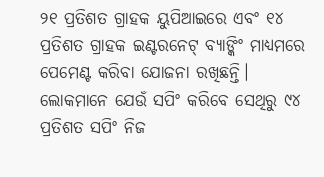୨୧ ପ୍ରତିଶତ ଗ୍ରାହକ ୟୁପିଆଇରେ ଏବଂ ୧୪ ପ୍ରତିଶତ ଗ୍ରାହକ ଇଣ୍ଟରନେଟ୍ ବ୍ୟାଙ୍କିଂ ମାଧ୍ୟମରେ ପେମେଣ୍ଟ କରିବା ଯୋଜନା ରଖିଛନ୍ତି। ଲୋକମାନେ ଯେଉଁ ସପିଂ କରିବେ ସେଥିରୁ ୯୪ ପ୍ରତିଶତ ସପିଂ ନିଜ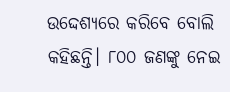ଉଦ୍ଦେଶ୍ୟରେ କରିବେ ବୋଲି କହିଛନ୍ତି। ୮୦୦ ଜଣଙ୍କୁ ନେଇ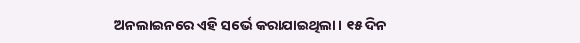ଅନଲାଇନରେ ଏହି ସର୍ଭେ କରାଯାଇଥିଲା। ୧୫ ଦିନ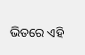ଭିତରେ ଏହି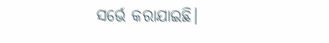ସର୍ଭେ କରାଯାଇଛି।